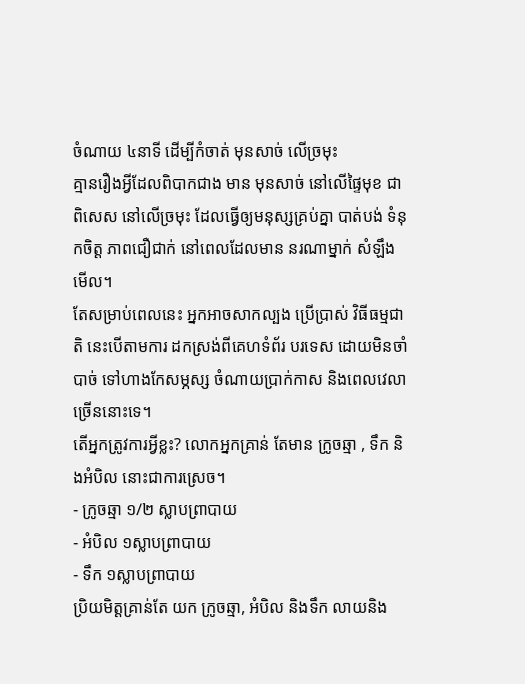ចំណាយ ៤នាទី ដើម្បីកំចាត់ មុនសាច់ លើច្រមុះ
គ្មានរឿងអ្វីដែលពិបាកជាង មាន មុនសាច់ នៅលើផ្ទៃមុខ ជាពិសេស នៅលើច្រមុះ ដែលធ្វើឲ្យមនុស្សគ្រប់គ្នា បាត់បង់ ទំនុកចិត្ដ ភាពជឿជាក់ នៅពេលដែលមាន នរណាម្នាក់ សំឡឹងមើល។
តែសម្រាប់ពេលនេះ អ្នកអាចសាកល្បង ប្រើប្រាស់ វិធីធម្មជាតិ នេះបើតាមការ ដកស្រង់ពីគេហទំព័រ បរទេស ដោយមិនចាំបាច់ ទៅហាងកែសម្ភស្ស ចំណាយប្រាក់កាស និងពេលវេលាច្រើននោះទេ។
តើអ្នកត្រូវការអ្វីខ្លះ? លោកអ្នកគ្រាន់ តែមាន ក្រូចឆ្មា , ទឹក និងអំបិល នោះជាការស្រេច។
- ក្រូចឆ្មា ១/២ ស្លាបព្រាបាយ
- អំបិល ១ស្លាបព្រាបាយ
- ទឹក ១ស្លាបព្រាបាយ
ប្រិយមិត្ដគ្រាន់តែ យក ក្រូចឆ្មា, អំបិល និងទឹក លាយនិង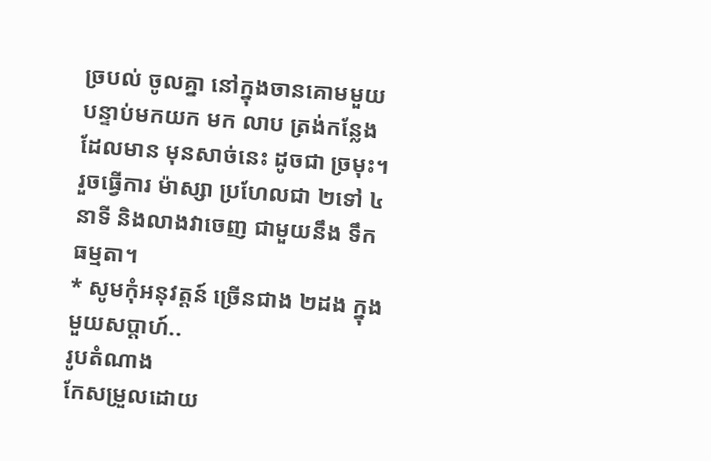ច្របល់ ចូលគ្នា នៅក្នុងចានគោមមួយ បន្ទាប់មកយក មក លាប ត្រង់កន្លែងដែលមាន មុនសាច់នេះ ដូចជា ច្រមុះ។ រួចធ្វើការ ម៉ាស្សា ប្រហែលជា ២ទៅ ៤នាទី និងលាងវាចេញ ជាមួយនឹង ទឹកធម្មតា។
* សូមកុំអនុវត្ដន៍ ច្រើនជាង ២ដង ក្នុងមួយសប្ដាហ៍..
រូបតំណាង
កែសម្រួលដោយ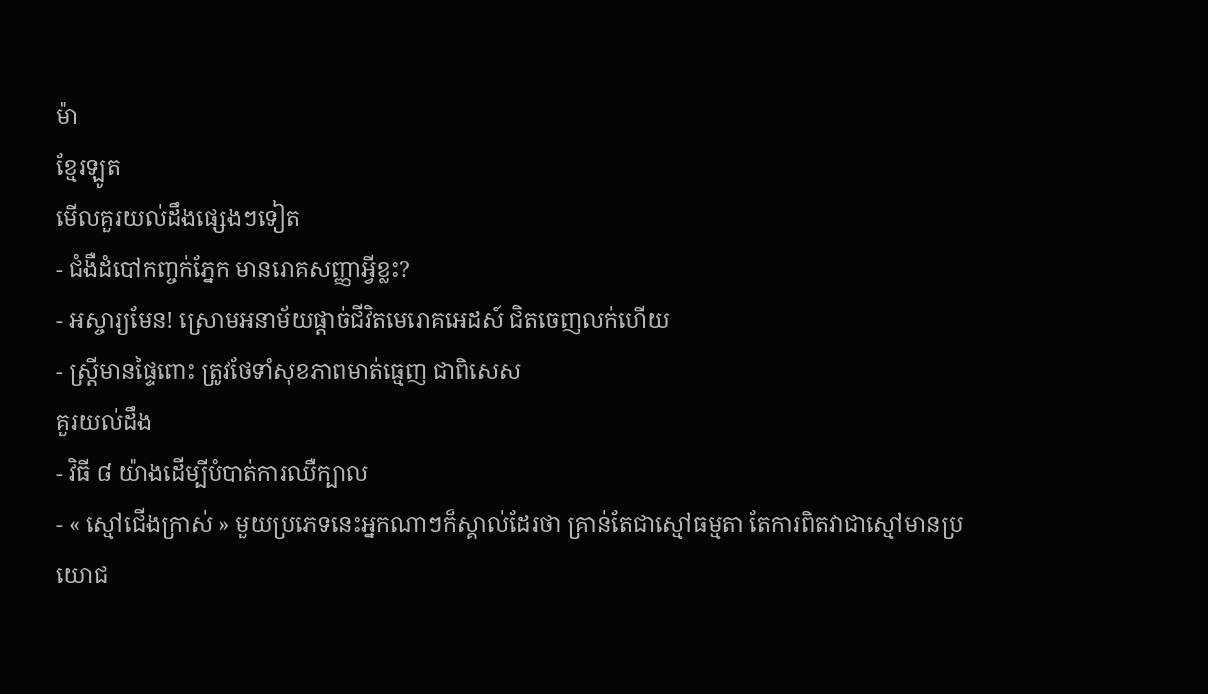ម៉ា
ខ្មែរឡូត
មើលគួរយល់ដឹងផ្សេងៗទៀត
- ជំងឺដំបៅកញ្ចក់ភ្នែក មានរោគសញ្ញាអ្វីខ្លះ?
- អស្ចារ្យមែន! ស្រោមអនាម័យផ្ដាច់ជីវិតមេរោគអេដស៍ ជិតចេញលក់ហើយ
- ស្ត្រីមានផ្ទៃពោះ ត្រូវថែទាំសុខភាពមាត់ធ្មេញ ជាពិសេស
គួរយល់ដឹង
- វិធី ៨ យ៉ាងដើម្បីបំបាត់ការឈឺក្បាល
- « ស្មៅជើងក្រាស់ » មួយប្រភេទនេះអ្នកណាៗក៏ស្គាល់ដែរថា គ្រាន់តែជាស្មៅធម្មតា តែការពិតវាជាស្មៅមានប្រយោជ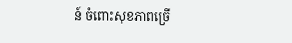ន៍ ចំពោះសុខភាពច្រើ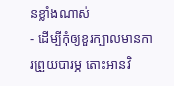នខ្លាំងណាស់
- ដើម្បីកុំឲ្យខួរក្បាលមានការព្រួយបារម្ភ តោះអានវិ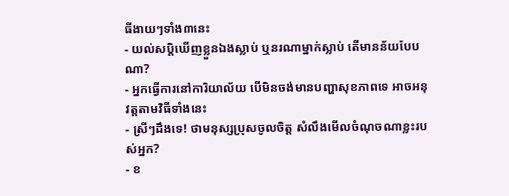ធីងាយៗទាំង៣នេះ
- យល់សប្តិឃើញខ្លួនឯងស្លាប់ ឬនរណាម្នាក់ស្លាប់ តើមានន័យបែបណា?
- អ្នកធ្វើការនៅការិយាល័យ បើមិនចង់មានបញ្ហាសុខភាពទេ អាចអនុវត្តតាមវិធីទាំងនេះ
- ស្រីៗដឹងទេ! ថាមនុស្សប្រុសចូលចិត្ត សំលឹងមើលចំណុចណាខ្លះរបស់អ្នក?
- ខ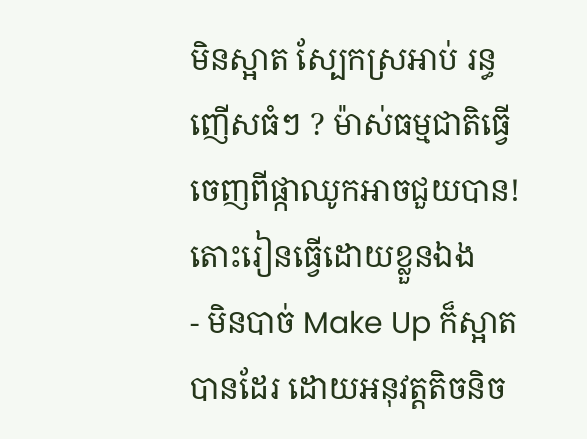មិនស្អាត ស្បែកស្រអាប់ រន្ធញើសធំៗ ? ម៉ាស់ធម្មជាតិធ្វើចេញពីផ្កាឈូកអាចជួយបាន! តោះរៀនធ្វើដោយខ្លួនឯង
- មិនបាច់ Make Up ក៏ស្អាតបានដែរ ដោយអនុវត្តតិចនិច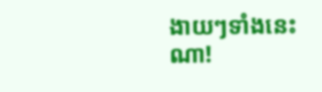ងាយៗទាំងនេះណា!